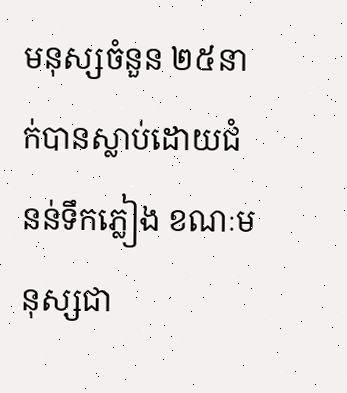មនុស្សចំនួន ២៥នាក់បានស្លាប់ដោយជំនន់ទឹកភ្លៀង ខណៈមនុស្សជា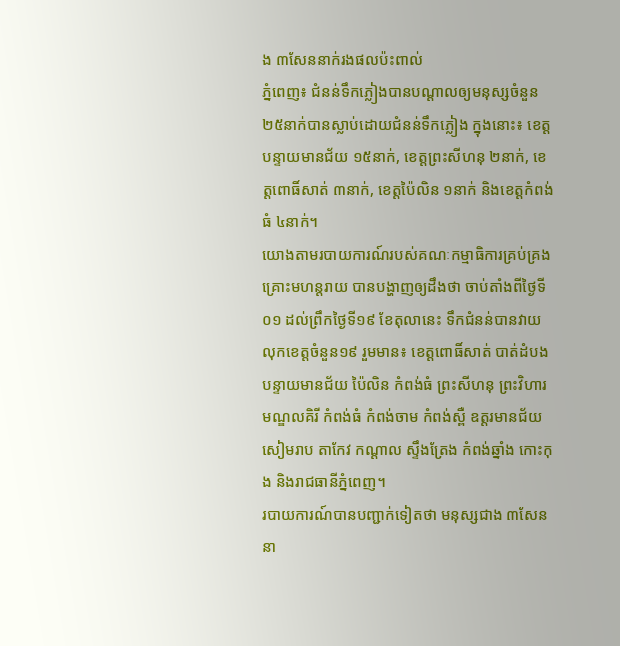ង ៣សែននាក់រងផលប៉ះពាល់
ភ្នំពេញ៖ ជំនន់ទឹកភ្លៀងបានបណ្ដាលឲ្យមនុស្សចំនួន ២៥នាក់បានស្លាប់ដោយជំនន់ទឹកភ្លៀង ក្នុងនោះ៖ ខេត្តបន្ទាយមានជ័យ ១៥នាក់, ខេត្តព្រះសីហនុ ២នាក់, ខេត្តពោធិ៍សាត់ ៣នាក់, ខេត្តប៉ៃលិន ១នាក់ និងខេត្តកំពង់ធំ ៤នាក់។
យោងតាមរបាយការណ៍របស់គណៈកម្មាធិការគ្រប់គ្រងគ្រោះមហន្តរាយ បានបង្ហាញឲ្យដឹងថា ចាប់តាំងពីថ្ងៃទី០១ ដល់ព្រឹកថ្ងៃទី១៩ ខែតុលានេះ ទឹកជំនន់បានវាយលុកខេត្តចំនួន១៩ រួមមាន៖ ខេត្តពោធិ៍សាត់ បាត់ដំបង បន្ទាយមានជ័យ ប៉ៃលិន កំពង់ធំ ព្រះសីហនុ ព្រះវិហារ មណ្ឌលគិរី កំពង់ធំ កំពង់ចាម កំពង់ស្ពឺ ឧត្តរមានជ័យ សៀមរាប តាកែវ កណ្តាល ស្ទឹងត្រែង កំពង់ឆ្នាំង កោះកុង និងរាជធានីភ្នំពេញ។
របាយការណ៍បានបញ្ជាក់ទៀតថា មនុស្សជាង ៣សែននា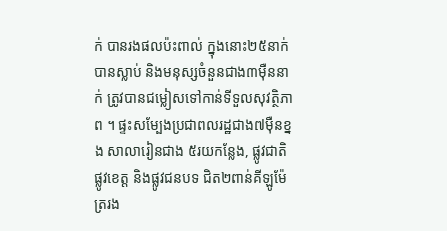ក់ បានរងផលប៉ះពាល់ ក្នុងនោះ២៥នាក់បានស្លាប់ និងមនុស្សចំនួនជាង៣ម៉ឺននាក់ ត្រូវបានជម្លៀសទៅកាន់ទីទួលសុវត្ថិភាព ។ ផ្ទះសម្បែងប្រជាពលរដ្ឋជាង៧ម៉ឺនខ្នង សាលារៀនជាង ៥រយកន្លែង, ផ្លូវជាតិ ផ្លូវខេត្ត និងផ្លូវជនបទ ជិត២ពាន់គីឡូម៉ែត្ររង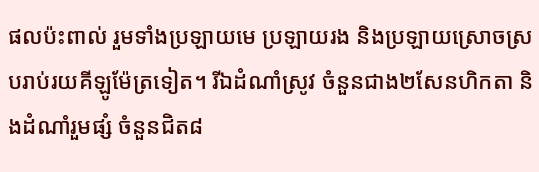ផលប៉ះពាល់ រួមទាំងប្រឡាយមេ ប្រឡាយរង និងប្រឡាយស្រោចស្របរាប់រយគីឡូម៉ែត្រទៀត។ រីឯដំណាំស្រូវ ចំនួនជាង២សែនហិកតា និងដំណាំរួមផ្សំ ចំនួនជិត៨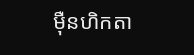ម៉ឺនហិកតា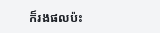ក៏រងផលប៉ះ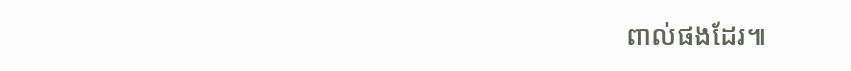ពាល់ផងដែរ៕